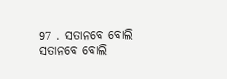97 . ସତାନବେ ବୋଲି
ସତାନବେ ବୋଲି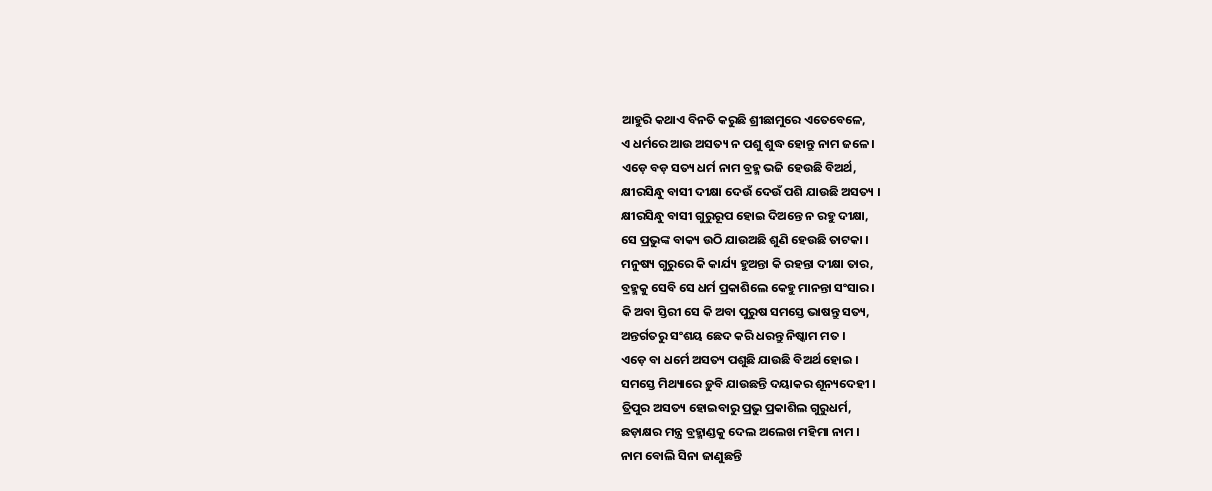ଆହୁରି କଥାଏ ବିନତି କରୁଛି ଶ୍ରୀଛାମୁରେ ଏତେବେଳେ,
ଏ ଧର୍ମରେ ଆଉ ଅସତ୍ୟ ନ ପଶୁ ଶୁଦ୍ଧ ହୋନ୍ତୁ ନାମ ଜଳେ ।
ଏଡ଼େ ବଡ଼ ସତ୍ୟ ଧର୍ମ ନାମ ବ୍ରହ୍ମ ଭଜି ହେଉଛି ବିଅର୍ଥ,
କ୍ଷୀରସିନ୍ଧୁ ବାସୀ ଦୀକ୍ଷା ଦେଉଁ ଦେଉଁ ପଶି ଯାଉଛି ଅସତ୍ୟ ।
କ୍ଷୀରସିନ୍ଧୁ ବାସୀ ଗୁରୁରୂପ ହୋଇ ଦିଅନ୍ତେ ନ ରହୁ ଦୀକ୍ଷା,
ସେ ପ୍ରଭୁଙ୍କ ବାକ୍ୟ ଉଠି ଯାଉଅଛି ଶୁଣି ହେଉଛି ତାଟକା ।
ମନୁଷ୍ୟ ଗୁରୁରେ କି କାର୍ଯ୍ୟ ହୁଅନ୍ତା କି ରହନ୍ତା ଦୀକ୍ଷା ତାର,
ବ୍ରହ୍ମକୁ ସେବି ସେ ଧର୍ମ ପ୍ରକାଶିଲେ କେହୁ ମାନନ୍ତା ସଂସାର ।
କି ଅବା ସ୍ତିରୀ ସେ କି ଅବା ପୁରୁଷ ସମସ୍ତେ ଭାଷନ୍ତୁ ସତ୍ୟ,
ଅନ୍ତର୍ଗତରୁ ସଂଶୟ ଛେଦ କରି ଧରନ୍ତୁ ନିଷ୍କାମ ମତ ।
ଏଡ଼େ ବା ଧର୍ମେ ଅସତ୍ୟ ପଶୁଛି ଯାଉଛି ବିଅର୍ଥ ହୋଇ ।
ସମସ୍ତେ ମିଥ୍ୟାରେ ଡ଼ୁବି ଯାଉଛନ୍ତି ଦୟାକର ଶୂନ୍ୟଦେହୀ ।
ତ୍ରିପୁର ଅସତ୍ୟ ହୋଇବାରୁ ପ୍ରଭୁ ପ୍ରକାଶିଲ ଗୁରୁଧର୍ମ,
ଛଡ଼ାକ୍ଷର ମନ୍ତ୍ର ବ୍ରହ୍ମାଣ୍ଡକୁ ଦେଲ ଅଲେଖ ମହିମା ନାମ ।
ନାମ ବୋଲି ସିନା ଜାଣୁଛନ୍ତି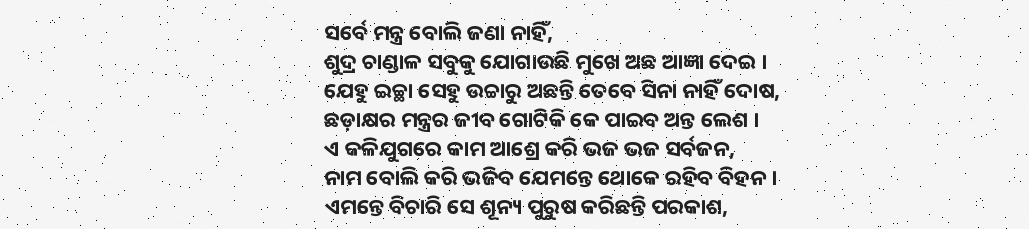ସର୍ବେ ମନ୍ତ୍ର ବୋଲି ଜଣା ନାହିଁ,
ଶୁଦ୍ର ଚାଣ୍ଡାଳ ସବୁକୁ ଯୋଗାଉଛି ମୁଖେ ଅଛ ଆଜ୍ଞା ଦେଇ ।
ଯେହୁ ଇଚ୍ଛା ସେହୁ ଉଚ୍ଚାରୁ ଅଛନ୍ତି ତେବେ ସିନା ନାହିଁ ଦୋଷ,
ଛଡ଼ାକ୍ଷର ମନ୍ତ୍ରର ଜୀବ ଗୋଟିକି କେ ପାଇବ ଅନ୍ତ ଲେଶ ।
ଏ କଳିଯୁଗରେ କାମ ଆଶ୍ରେ କରି ଭଜ ଭଜ ସର୍ବଜନ,
ନାମ ବୋଲି କରି ଭଜିବ ଯେମନ୍ତେ ଥୋକେ ରହିବ ବିହନ ।
ଏମନ୍ତେ ବିଚାରି ସେ ଶୂନ୍ୟ ପୁରୁଷ କରିଛନ୍ତି ପରକାଶ,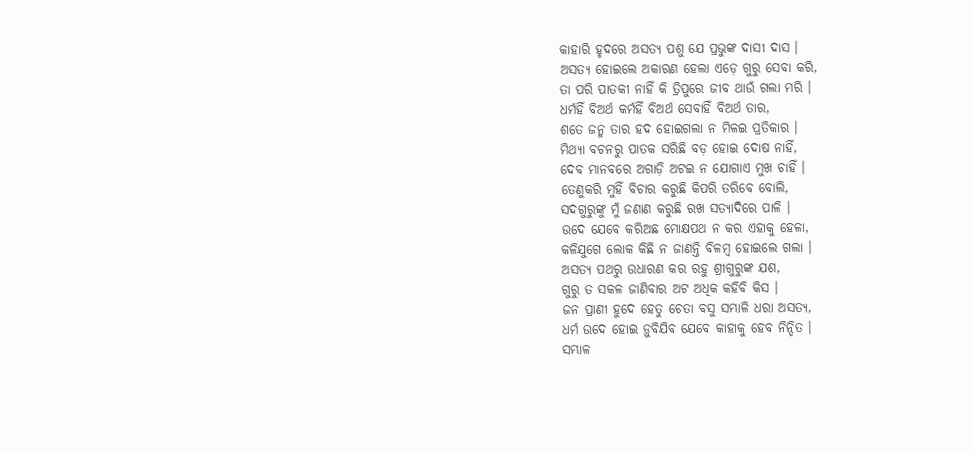କାହାରି ହୃଦରେ ଅସତ୍ୟ ପଶୁ ଯେ ପ୍ରଭୁଙ୍କ ଦାସୀ ଦାସ ।
ଅସତ୍ୟ ହୋଇଲେ ଅକାରଣ ହେଲା ଏଡ଼େ ଗୁରୁ ସେବା କରି,
ତା ପରି ପାତକୀ ନାହିଁ କି ତ୍ରିପୁରେ ଜୀବ ଥାଉଁ ଗଲା ମରି ।
ଧର୍ମହିଁ ବିଅର୍ଥ କର୍ମହିଁ ବିଅର୍ଥ ସେବାହିଁ ବିଅର୍ଥ ତାର,
ଶତେ ଜନ୍ମ ତାର ହଦ ହୋଇଗଲା ନ ମିଳଇ ପ୍ରତିକାର ।
ମିଥ୍ୟା ବଚନରୁ ପାତକ ସରିଛି ବଡ଼ ହୋଇ ଦୋଷ ନାହିଁ,
ଦେବ ମାନବରେ ଅଗାଡ଼ି ଅଟଇ ନ ଯୋଗାଏ ମୁଖ ଚାହିଁ ।
ତେଣୁକରି ମୁହିଁ ବିଚାର କରୁଛି କିପରି ତରିବେ ବୋଲି,
ସଦଗୁରୁଙ୍କୁ ମୁଁ ଜଣାଣ କରୁଛି ରଖ ସତ୍ୟାଦିରେ ପାଳି ।
ଉଦେ ଯେବେ କରିଅଛ ମୋକ୍ଷପଥ ନ କର ଏହାକୁ ହେଳା,
କଳିଯୁଗେ ଲୋକ କିଛି ନ ଜାଣନ୍ତି ବିଳମ୍ବ ହୋଇଲେ ଗଲା ।
ଅସତ୍ୟ ପଥରୁ ଉଧାରଣ କର ରହୁ ଶ୍ରୀଗୁରୁଙ୍କ ଯଶ,
ଗୁରୁ ତ ସକଳ ଜାଣିବାର ଅଟ ଅଧିକ କହିବି କିସ ।
ଜନ ପ୍ରାଣୀ ହୁଦେ ହେତୁ ଚେତା ବସୁ ସମ୍ଭାଳି ଧରା ଅସତ୍ୟ,
ଧର୍ମ ଉଦେ ହୋଇ ଡ଼ୁବିଯିବ ଯେବେ କାହାକୁ ହେବ ନିନ୍ଦିତ ।
ସମ୍ଭାଳ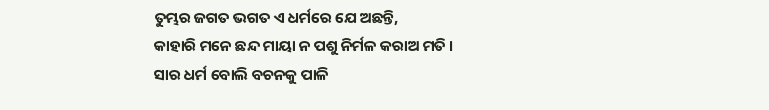ତୁମ୍ଭର ଜଗତ ଭଗତ ଏ ଧର୍ମରେ ଯେ ଅଛନ୍ତି,
କାହାରି ମନେ ଛନ୍ଦ ମାୟା ନ ପଶୁ ନିର୍ମଳ କରାଅ ମତି ।
ସାର ଧର୍ମ ବୋଲି ବଚନକୁ ପାଳି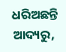ଧରିଅଛନ୍ତି ଆଦ୍ୟରୁ,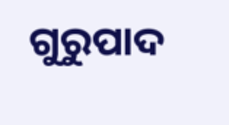ଗୁରୁପାଦ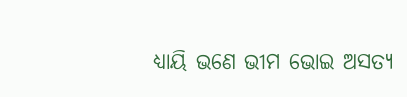ଧ୍ୟାୟି ଭଣେ ଭୀମ ଭୋଇ ଅସତ୍ୟ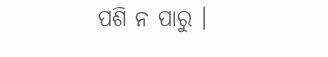ପଶି ନ ପାରୁ ।